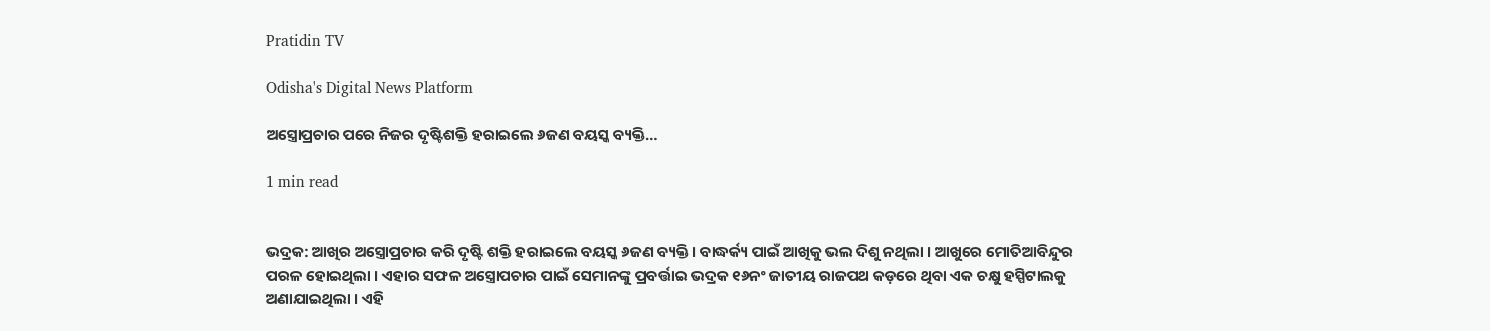Pratidin TV

Odisha's Digital News Platform

ଅସ୍ତ୍ରୋପ୍ରଚାର ପରେ ନିଜର ଦୃଷ୍ଟିଶକ୍ତି ହରାଇଲେ ୬ଜଣ ବୟସ୍କ ବ୍ୟକ୍ତି…

1 min read


ଭଦ୍ରକ: ଆଖିର ଅସ୍ତ୍ରୋପ୍ରଚାର କରି ଦୃଷ୍ଟି ଶକ୍ତି ହରାଇଲେ ବୟସ୍କ ୬ଜଣ ବ୍ୟକ୍ତି । ବାଦ୍ଧର୍କ୍ୟ ପାଇଁ ଆଖିକୁ ଭଲ ଦିଶୁ ନଥିଲା । ଆଖୁରେ ମୋତିଆବିନ୍ଦୁର ପରଳ ହୋଇଥିଲା । ଏହାର ସଫଳ ଅସ୍ତ୍ରୋପଚାର ପାଇଁ ସେମାନଙ୍କୁ ପ୍ରବର୍ତ୍ତାଇ ଭଦ୍ରକ ୧୬ନଂ ଜାତୀୟ ରାଜପଥ କଡ଼ରେ ଥିବା ଏକ ଚକ୍ଷୁ ହସ୍ପିଟାଲକୁ ଅଣାଯାଇଥିଲା । ଏହି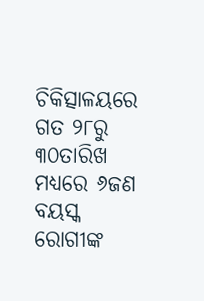ଚିକିତ୍ସାଳୟରେ ଗତ ୨୮ରୁ ୩୦ତାରିଖ ମଧ୍ୟରେ ୬ଜଣ ବୟସ୍କ ରୋଗୀଙ୍କ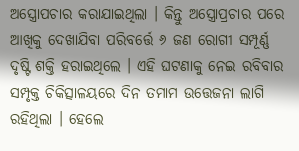ଅସ୍ତ୍ରୋପଚାର କରାଯାଇଥିଲା । କିନ୍ତୁ ଅସ୍ତ୍ରୋପ୍ରଚାର ପରେ ଆଖିକୁ ଦେଖାଯିବା ପରିବର୍ତ୍ତେ ୬ ଜଣ ରୋଗୀ ସମ୍ପୂର୍ଣ୍ଣ ଦୃଷ୍ଟି ଶକ୍ତି ହରାଇଥିଲେ । ଏହି ଘଟଣାକୁ ନେଇ ରବିବାର ସମ୍ପୃକ୍ତ ଚିକିତ୍ସାଳୟରେ ଦିନ ତମାମ ଉତ୍ତେଜନା ଲାଗି ରହିଥିଲା । ହେଲେ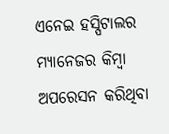ଏନେଇ ହସ୍ପିଟାଲର ମ୍ୟାନେଜର କିମ୍ବା ଅପରେସନ କରିଥିବା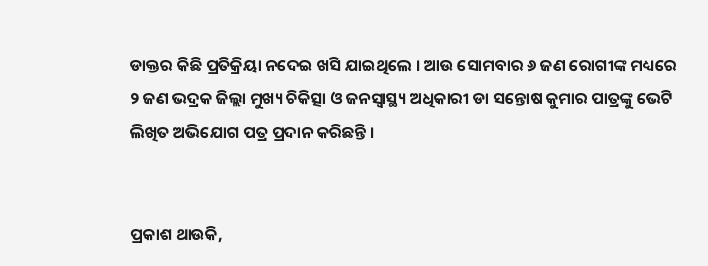ଡାକ୍ତର କିଛି ପ୍ରତିକ୍ରିୟା ନଦେଇ ଖସି ଯାଇଥିଲେ । ଆଉ ସୋମବାର ୬ ଜଣ ରୋଗୀଙ୍କ ମଧ୍ୟରେ ୨ ଜଣ ଭଦ୍ରକ ଜିଲ୍ଲା ମୁଖ୍ୟ ଚିକିତ୍ସା ଓ ଜନସ୍ୱାସ୍ଥ୍ୟ ଅଧିକାରୀ ଡା ସନ୍ତୋଷ କୁମାର ପାତ୍ରଙ୍କୁ ଭେଟି ଲିଖିତ ଅଭିଯୋଗ ପତ୍ର ପ୍ରଦାନ କରିଛନ୍ତି ।


ପ୍ରକାଶ ଥାଉକି,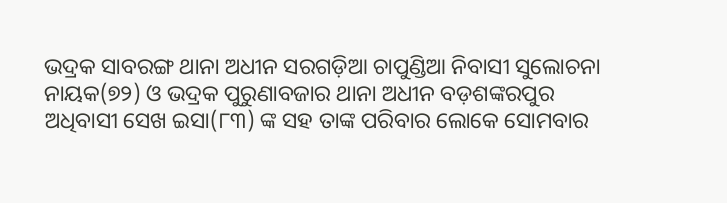ଭଦ୍ରକ ସାବରଙ୍ଗ ଥାନା ଅଧୀନ ସରଗଡ଼ିଆ ଚାପୁଣ୍ଡିଆ ନିବାସୀ ସୁଲୋଚନା ନାୟକ(୭୨) ଓ ଭଦ୍ରକ ପୁରୁଣାବଜାର ଥାନା ଅଧୀନ ବଡ଼ଶଙ୍କରପୁର ଅଧିବାସୀ ସେଖ ଇସା(୮୩) ଙ୍କ ସହ ତାଙ୍କ ପରିବାର ଲୋକେ ସୋମବାର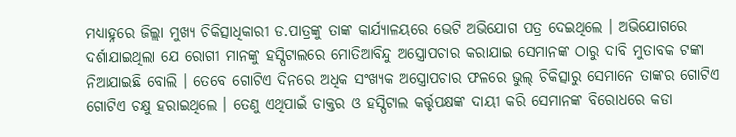ମଧ୍ୟାହ୍ନରେ ଜିଲ୍ଲା ମୁଖ୍ୟ ଚିକିତ୍ସାଧିକାରୀ ଡ.ପାତ୍ରଙ୍କୁ ତାଙ୍କ କାର୍ଯ୍ୟାଳୟରେ ଭେଟି ଅଭିଯୋଗ ପତ୍ର ଦେଇଥିଲେ । ଅଭିଯୋଗରେ ଦର୍ଶାଯାଇଥିଲା ଯେ ରୋଗୀ ମାନଙ୍କୁ ହସ୍ପିଟାଲରେ ମୋତିଆବିନ୍ଦୁ ଅସ୍ତ୍ରୋପଚାର କରାଯାଇ ସେମାନଙ୍କ ଠାରୁ ଦାବି ମୁତାବକ ଟଙ୍କା ନିଆଯାଇଛି ବୋଲି । ତେବେ ଗୋଟିଏ ଦିନରେ ଅଧିକ ସଂଖ୍ୟକ ଅସ୍ତ୍ରୋପଚାର ଫଳରେ ଭୁଲ୍ ଚିକିତ୍ସାରୁ ସେମାନେ ତାଙ୍କର ଗୋଟିଏ ଗୋଟିଏ ଚକ୍ଷୁ ହରାଇଥିଲେ । ତେଣୁ ଏଥିପାଇଁ ଡାକ୍ତର ଓ ହସ୍ପିଟାଲ କର୍ତ୍ତୃପକ୍ଷଙ୍କ ଦାୟୀ କରି ସେମାନଙ୍କ ବିରୋଧରେ କଡା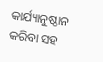କାର୍ଯ୍ୟାନୁଷ୍ଠାନ କରିବା ସହ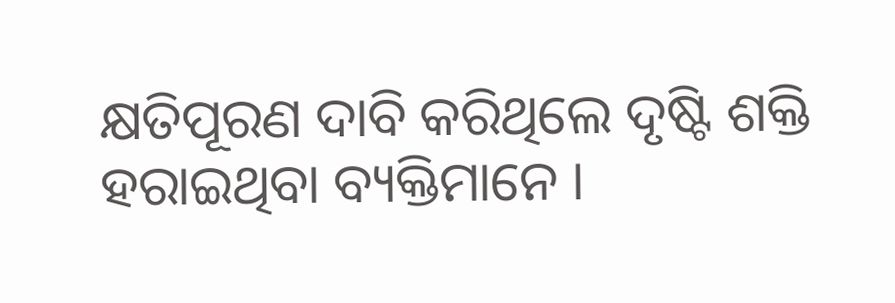କ୍ଷତିପୂରଣ ଦାବି କରିଥିଲେ ଦୃଷ୍ଟି ଶକ୍ତି ହରାଇଥିବା ବ୍ୟକ୍ତିମାନେ ।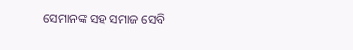ସେମାନଙ୍କ ସହ ସମାଜ ସେବି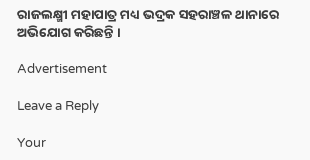ରାଜଲକ୍ଷ୍ମୀ ମହାପାତ୍ର ମଧ୍ୟ ଭଦ୍ରକ ସହରାଞ୍ଚଳ ଥାନାରେ ଅଭିଯୋଗ କରିଛନ୍ତି ।

Advertisement

Leave a Reply

Your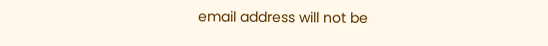email address will not be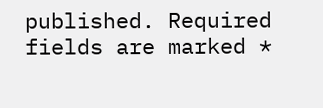published. Required fields are marked *